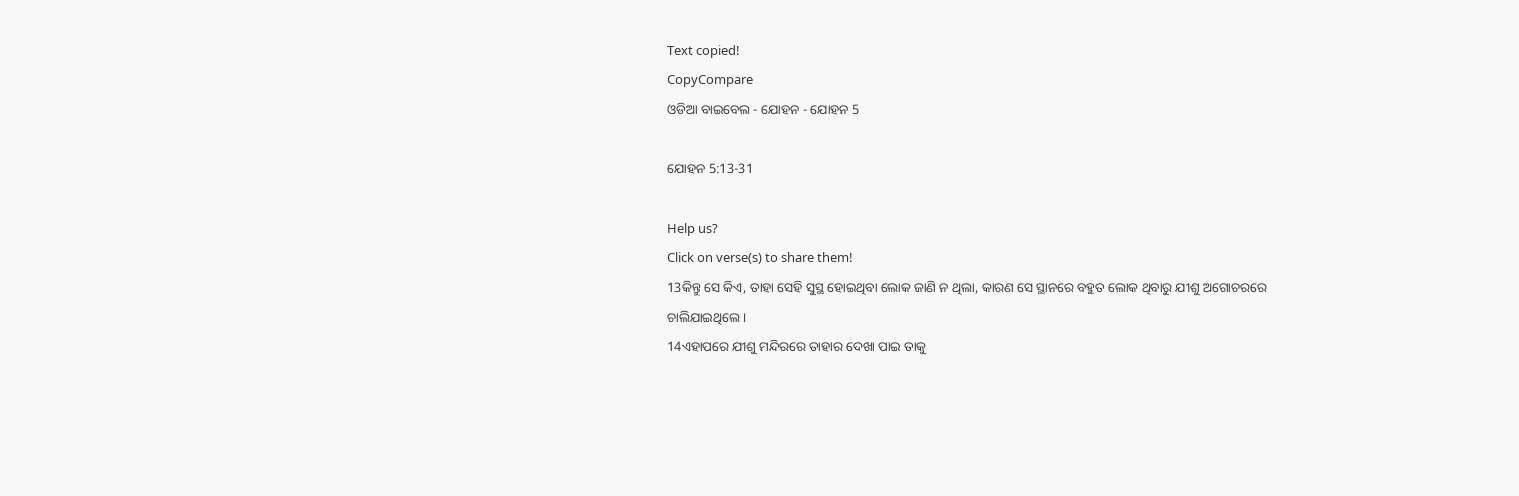Text copied!
CopyCompare
ଓଡିଆ ବାଇବେଲ - ଯୋହନ - ଯୋହନ 5

ଯୋହନ 5:13-31

Help us?
Click on verse(s) to share them!
13କିନ୍ତୁ ସେ କିଏ, ତାହା ସେହି ସୁସ୍ଥ ହୋଇଥିବା ଲୋକ ଜାଣି ନ ଥିଲା, କାରଣ ସେ ସ୍ଥାନରେ ବହୁତ ଲୋକ ଥିବାରୁ ଯୀଶୁ ଅଗୋଚରରେ ଚାଲିଯାଇଥିଲେ ।
14ଏହାପରେ ଯୀଶୁ ମନ୍ଦିରରେ ତାହାର ଦେଖା ପାଇ ତାକୁ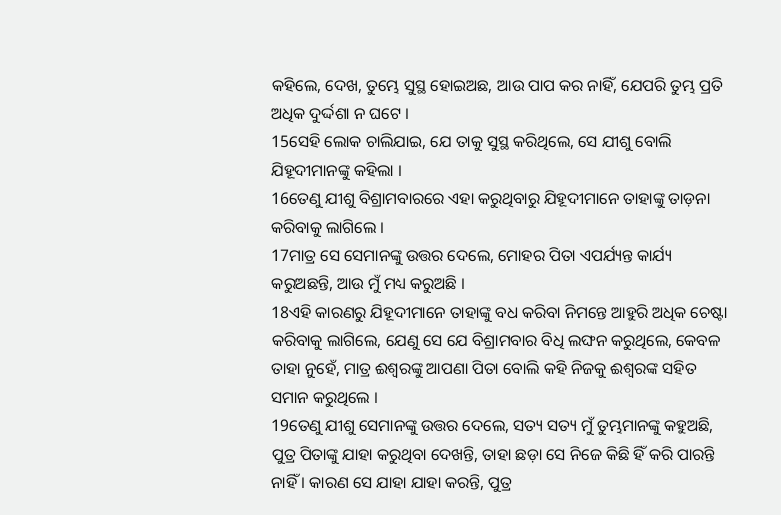କହିଲେ, ଦେଖ, ତୁମ୍ଭେ ସୁସ୍ଥ ହୋଇଅଛ, ଆଉ ପାପ କର ନାହିଁ, ଯେପରି ତୁମ୍ଭ ପ୍ରତି ଅଧିକ ଦୁର୍ଦ୍ଦଶା ନ ଘଟେ ।
15ସେହି ଲୋକ ଚାଲିଯାଇ, ଯେ ତାକୁ ସୁସ୍ଥ କରିଥିଲେ, ସେ ଯୀଶୁ ବୋଲି ଯିହୂଦୀମାନଙ୍କୁ କହିଲା ।
16ତେଣୁ ଯୀଶୁ ବିଶ୍ରାମବାରରେ ଏହା କରୁଥିବାରୁ ଯିହୂଦୀମାନେ ତାହାଙ୍କୁ ତାଡ଼ନା କରିବାକୁ ଲାଗିଲେ ।
17ମାତ୍ର ସେ ସେମାନଙ୍କୁ ଉତ୍ତର ଦେଲେ, ମୋହର ପିତା ଏପର୍ଯ୍ୟନ୍ତ କାର୍ଯ୍ୟ କରୁଅଛନ୍ତି, ଆଉ ମୁଁ ମଧ୍ୟ କରୁଅଛି ।
18ଏହି କାରଣରୁ ଯିହୂଦୀମାନେ ତାହାଙ୍କୁ ବଧ କରିବା ନିମନ୍ତେ ଆହୁରି ଅଧିକ ଚେଷ୍ଟା କରିବାକୁ ଲାଗିଲେ, ଯେଣୁ ସେ ଯେ ବିଶ୍ରାମବାର ବିଧି ଲଙ୍ଘନ କରୁଥିଲେ, କେବଳ ତାହା ନୁହେଁ, ମାତ୍ର ଈଶ୍ୱରଙ୍କୁ ଆପଣା ପିତା ବୋଲି କହି ନିଜକୁ ଈଶ୍ୱରଙ୍କ ସହିତ ସମାନ କରୁଥିଲେ ।
19ତେଣୁ ଯୀଶୁ ସେମାନଙ୍କୁ ଉତ୍ତର ଦେଲେ, ସତ୍ୟ ସତ୍ୟ ମୁଁ ତୁମ୍ଭମାନଙ୍କୁ କହୁଅଛି, ପୁତ୍ର ପିତାଙ୍କୁ ଯାହା କରୁଥିବା ଦେଖନ୍ତି, ତାହା ଛଡ଼ା ସେ ନିଜେ କିଛି ହିଁ କରି ପାରନ୍ତି ନାହିଁ । କାରଣ ସେ ଯାହା ଯାହା କରନ୍ତି, ପୁତ୍ର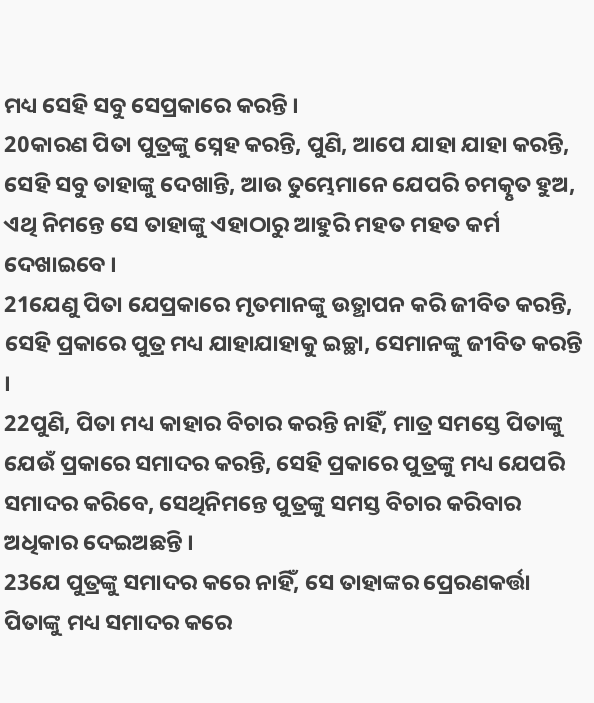ମଧ୍ୟ ସେହି ସବୁ ସେପ୍ରକାରେ କରନ୍ତି ।
20କାରଣ ପିତା ପୁତ୍ରଙ୍କୁ ସ୍ନେହ କରନ୍ତି, ପୁଣି, ଆପେ ଯାହା ଯାହା କରନ୍ତି, ସେହି ସବୁ ତାହାଙ୍କୁ ଦେଖାନ୍ତି, ଆଉ ତୁମ୍ଭେମାନେ ଯେପରି ଚମତ୍କୃତ ହୁଅ, ଏଥି ନିମନ୍ତେ ସେ ତାହାଙ୍କୁ ଏହାଠାରୁ ଆହୁରି ମହତ‍ ମହତ‍ କର୍ମ ଦେଖାଇବେ ।
21ଯେଣୁ ପିତା ଯେପ୍ରକାରେ ମୃତମାନଙ୍କୁ ଉତ୍ଥାପନ କରି ଜୀବିତ କରନ୍ତି, ସେହି ପ୍ରକାରେ ପୁତ୍ର ମଧ୍ୟ ଯାହାଯାହାକୁ ଇଚ୍ଛା, ସେମାନଙ୍କୁ ଜୀବିତ କରନ୍ତି ।
22ପୁଣି, ପିତା ମଧ୍ୟ କାହାର ବିଚାର କରନ୍ତି ନାହିଁ, ମାତ୍ର ସମସ୍ତେ ପିତାଙ୍କୁ ଯେଉଁ ପ୍ରକାରେ ସମାଦର କରନ୍ତି, ସେହି ପ୍ରକାରେ ପୁତ୍ରଙ୍କୁ ମଧ୍ୟ ଯେପରି ସମାଦର କରିବେ, ସେଥିନିମନ୍ତେ ପୁତ୍ରଙ୍କୁ ସମସ୍ତ ବିଚାର କରିବାର ଅଧିକାର ଦେଇଅଛନ୍ତି ।
23ଯେ ପୁତ୍ରଙ୍କୁ ସମାଦର କରେ ନାହିଁ, ସେ ତାହାଙ୍କର ପ୍ରେରଣକର୍ତ୍ତା ପିତାଙ୍କୁ ମଧ୍ୟ ସମାଦର କରେ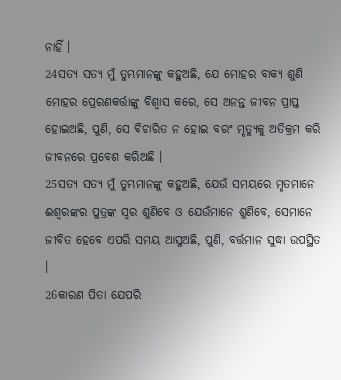ନାହିଁ ।
24ସତ୍ୟ ସତ୍ୟ ମୁଁ ତୁମ୍ଭମାନଙ୍କୁ କହୁଅଛି, ଯେ ମୋହର ବାକ୍ୟ ଶୁଣି ମୋହର ପ୍ରେରଣକର୍ତ୍ତାଙ୍କୁ ବିଶ୍ୱାସ କରେ, ସେ ଅନନ୍ତ ଜୀବନ ପ୍ରାପ୍ତ ହୋଇଅଛି, ପୁଣି, ସେ ବିଚାରିତ ନ ହୋଇ ବରଂ ମୃତ୍ୟୁକୁ ଅତିକ୍ରମ କରି ଜୀବନରେ ପ୍ରବେଶ କରିଅଛି ।
25ସତ୍ୟ ସତ୍ୟ ମୁଁ ତୁମ୍ଭମାନଙ୍କୁ କହୁଅଛି, ଯେଉଁ ସମୟରେ ମୃତମାନେ ଈଶ୍ୱରଙ୍କର ପୁତ୍ରଙ୍କ ସ୍ୱର ଶୁଣିବେ ଓ ଯେଉଁମାନେ ଶୁଣିବେ, ସେମାନେ ଜୀବିତ ହେବେ ଏପରି ସମୟ ଆସୁଅଛି, ପୁଣି, ବର୍ତ୍ତମାନ ସୁଦ୍ଧା ଉପସ୍ଥିତ ।
26କାରଣ ପିତା ଯେପରି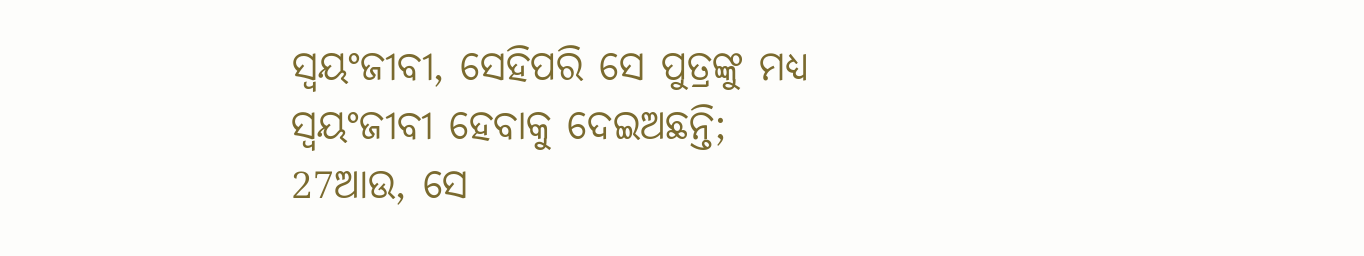ସ୍ୱୟଂଜୀବୀ, ସେହିପରି ସେ ପୁତ୍ରଙ୍କୁ ମଧ୍ୟ ସ୍ୱୟଂଜୀବୀ ହେବାକୁ ଦେଇଅଛନ୍ତି;
27ଆଉ, ସେ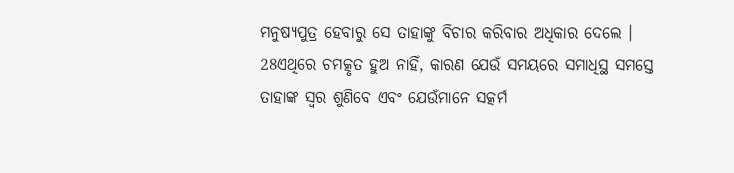ମନୁଷ୍ୟପୁତ୍ର ହେବାରୁ ସେ ତାହାଙ୍କୁ ବିଚାର କରିବାର ଅଧିକାର ଦେଲେ ।
28ଏଥିରେ ଚମତ୍କୃତ ହୁଅ ନାହିଁ, କାରଣ ଯେଉଁ ସମୟରେ ସମାଧିସ୍ଥ ସମସ୍ତେ ତାହାଙ୍କ ସ୍ୱର ଶୁଣିବେ ଏବଂ ଯେଉଁମାନେ ସତ୍କର୍ମ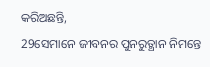କରିଅଛନ୍ତି,
29ସେମାନେ ଜୀବନର ପୁନରୁତ୍ଥାନ ନିମନ୍ତେ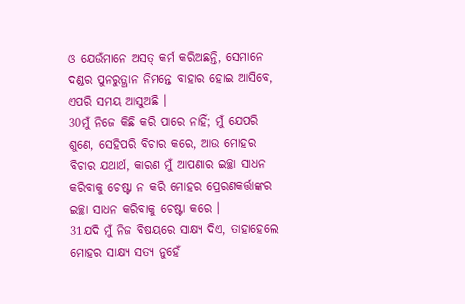ଓ ଯେଉଁମାନେ ଅସତ୍‍ କର୍ମ କରିଅଛନ୍ତି, ସେମାନେ ଦଣ୍ଡର ପୁନରୁତ୍ଥାନ ନିମନ୍ତେ ବାହାର ହୋଇ ଆସିବେ, ଏପରି ସମୟ ଆସୁଅଛି ।
30ମୁଁ ନିଜେ କିଛି କରି ପାରେ ନାହିଁ; ମୁଁ ଯେପରି ଶୁଣେ, ସେହିପରି ବିଚାର କରେ, ଆଉ ମୋହର ବିଚାର ଯଥାର୍ଥ, କାରଣ ମୁଁ ଆପଣାର ଇଚ୍ଛା ସାଧନ କରିବାକୁ ଚେଷ୍ଟା ନ କରି ମୋହର ପ୍ରେରଣକର୍ତ୍ତାଙ୍କର ଇଚ୍ଛା ସାଧନ କରିବାକୁ ଚେଷ୍ଟା କରେ ।
31ଯଦି ମୁଁ ନିଜ ବିଷୟରେ ସାକ୍ଷ୍ୟ ଦିଏ, ତାହାହେଲେ ମୋହର ସାକ୍ଷ୍ୟ ସତ୍ୟ ନୁହେଁ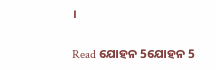।

Read ଯୋହନ 5ଯୋହନ 5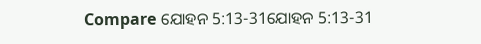Compare ଯୋହନ 5:13-31ଯୋହନ 5:13-31